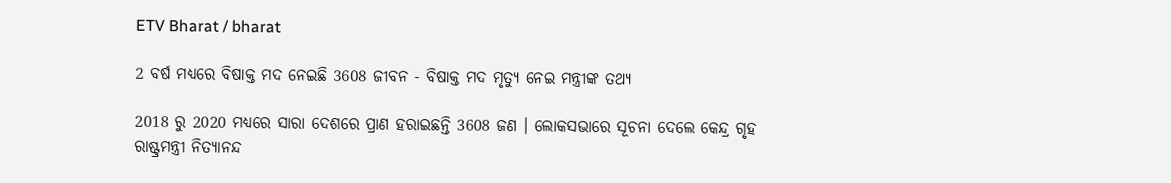ETV Bharat / bharat

2 ବର୍ଷ ମଧ୍ୟରେ ବିଷାକ୍ତ ମଦ ନେଇଛି 3608 ଜୀବନ - ବିଷାକ୍ତ ମଦ ମୃତ୍ୟୁ ନେଇ ମନ୍ତ୍ରୀଙ୍କ ତଥ୍ୟ

2018 ରୁ 2020 ମଧ୍ୟରେ ସାରା ଦେଶରେ ପ୍ରାଣ ହରାଇଛନ୍ତି 3608 ଜଣ । ଲୋକସଭାରେ ସୂଚନା ଦେଲେ କେନ୍ଦ୍ର ଗୃହ ରାଷ୍ଟ୍ରମନ୍ତ୍ରୀ ନିତ୍ୟାନନ୍ଦ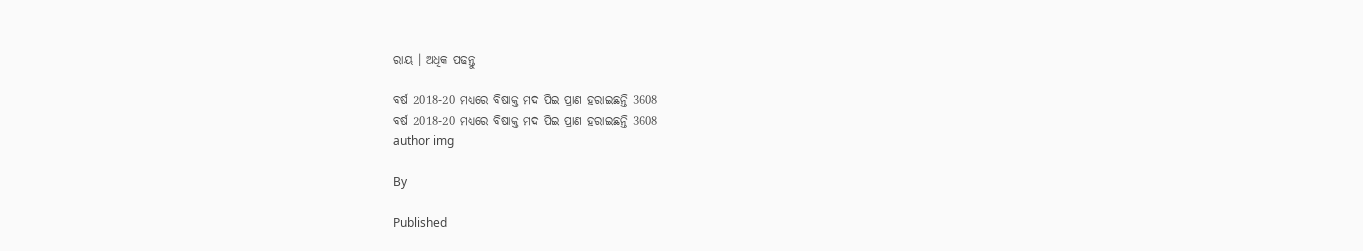ରାୟ । ଅଧିକ ପଢନ୍ତୁ

ବର୍ଷ 2018-20 ମଧ୍ୟରେ ବିଷାକ୍ତ ମଦ ପିଇ ପ୍ରାଣ ହରାଇଛନ୍ତି 3608
ବର୍ଷ 2018-20 ମଧ୍ୟରେ ବିଷାକ୍ତ ମଦ ପିଇ ପ୍ରାଣ ହରାଇଛନ୍ତି 3608
author img

By

Published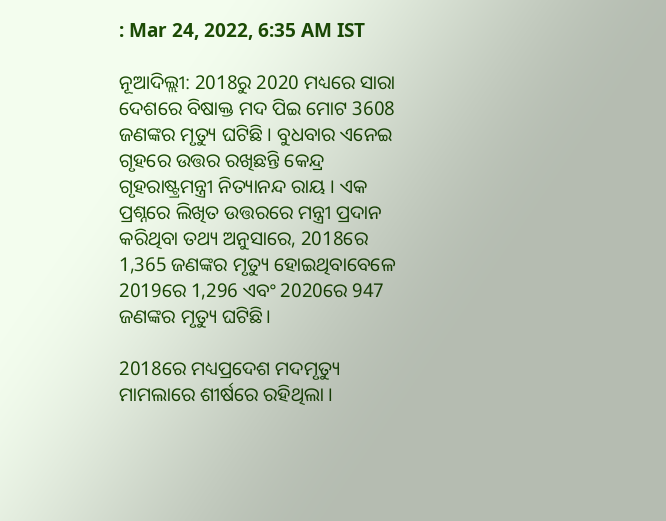: Mar 24, 2022, 6:35 AM IST

ନୂଆଦିଲ୍ଲୀ: 2018ରୁ 2020 ମଧ୍ୟରେ ସାରା ଦେଶରେ ବିଷାକ୍ତ ମଦ ପିଇ ମୋଟ 3608 ଜଣଙ୍କର ମୃତ୍ୟୁ ଘଟିଛି । ବୁଧବାର ଏନେଇ ଗୃହରେ ଉତ୍ତର ରଖିଛନ୍ତି କେନ୍ଦ୍ର ଗୃହରାଷ୍ଟ୍ରମନ୍ତ୍ରୀ ନିତ୍ୟାନନ୍ଦ ରାୟ । ଏକ ପ୍ରଶ୍ନରେ ଲିଖିତ ଉତ୍ତରରେ ମନ୍ତ୍ରୀ ପ୍ରଦାନ କରିଥିବା ତଥ୍ୟ ଅନୁସାରେ, 2018ରେ 1,365 ଜଣଙ୍କର ମୃତ୍ୟୁ ହୋଇଥିବାବେଳେ 2019ରେ 1,296 ଏବଂ 2020ରେ 947 ଜଣଙ୍କର ମୃତ୍ୟୁ ଘଟିଛି।

2018ରେ ମଧ୍ୟପ୍ରଦେଶ ମଦମୃତ୍ୟୁ ମାମଲାରେ ଶୀର୍ଷରେ ରହିଥିଲା ।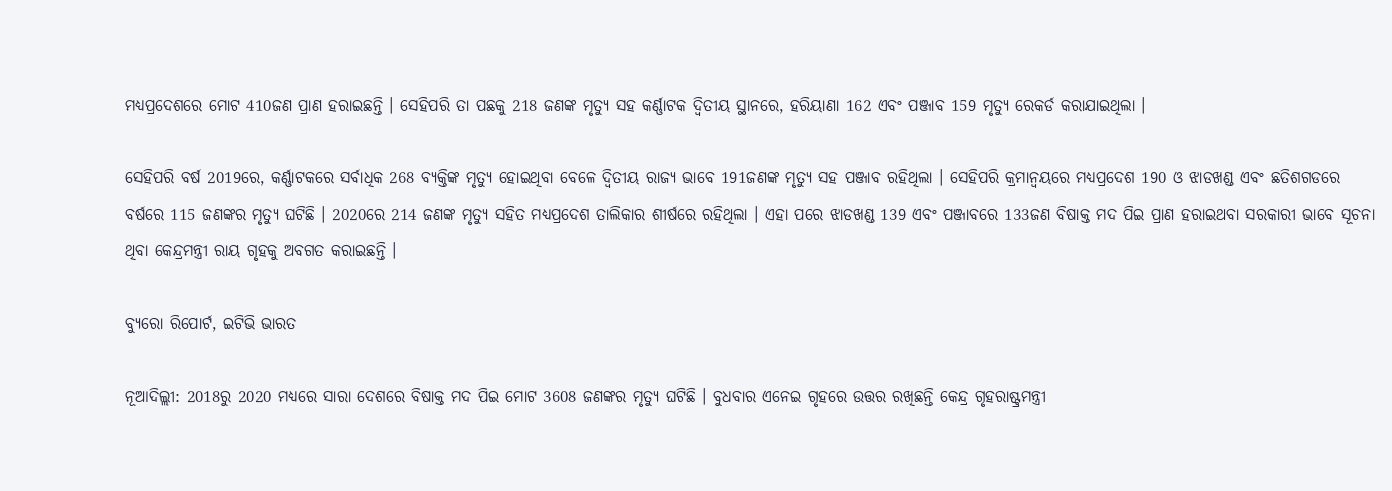ମଧ୍ୟପ୍ରଦେଶରେ ମୋଟ 410ଜଣ ପ୍ରାଣ ହରାଇଛନ୍ତି । ସେହିପରି ତା ପଛକୁ 218 ଜଣଙ୍କ ମୃତ୍ୟୁ ସହ କର୍ଣ୍ଣାଟକ ଦ୍ବିତୀୟ ସ୍ଥାନରେ, ହରିୟାଣା 162 ଏବଂ ପଞ୍ଜାବ 159 ମୃତ୍ୟୁ ରେକର୍ଡ କରାଯାଇଥିଲା ।

ସେହିପରି ବର୍ଷ 2019ରେ, କର୍ଣ୍ଣାଟକରେ ସର୍ବାଧିକ 268 ବ୍ୟକ୍ତିଙ୍କ ମୃତ୍ୟୁ ହୋଇଥିବା ବେଳେ ଦ୍ବିତୀୟ ରାଜ୍ୟ ଭାବେ 191ଜଣଙ୍କ ମୃତ୍ୟୁ ସହ ପଞ୍ଜାବ ରହିଥିଲା । ସେହିପରି କ୍ରମାନ୍ବୟରେ ମଧ୍ୟପ୍ରଦେଶ 190 ଓ ଝାଡଖଣ୍ଡ ଏବଂ ଛତିଶଗଡରେ ବର୍ଷରେ 115 ଜଣଙ୍କର ମୃତ୍ୟୁ ଘଟିଛି । 2020ରେ 214 ଜଣଙ୍କ ମୃତ୍ୟୁ ସହିତ ମଧ୍ୟପ୍ରଦେଶ ତାଲିକାର ଶୀର୍ଷରେ ରହିଥିଲା । ଏହା ପରେ ଝାଡଖଣ୍ଡ 139 ଏବଂ ପଞ୍ଜାବରେ 133ଜଣ ବିଷାକ୍ତ ମଦ ପିଇ ପ୍ରାଣ ହରାଇଥବା ସରକାରୀ ଭାବେ ସୂଚନା ଥିବା କେନ୍ଦ୍ରମନ୍ତ୍ରୀ ରାୟ ଗୃହକୁ ଅବଗତ କରାଇଛନ୍ତି ।

ବ୍ୟୁରୋ ରିପୋର୍ଟ, ଇଟିଭି ଭାରତ

ନୂଆଦିଲ୍ଲୀ: 2018ରୁ 2020 ମଧ୍ୟରେ ସାରା ଦେଶରେ ବିଷାକ୍ତ ମଦ ପିଇ ମୋଟ 3608 ଜଣଙ୍କର ମୃତ୍ୟୁ ଘଟିଛି । ବୁଧବାର ଏନେଇ ଗୃହରେ ଉତ୍ତର ରଖିଛନ୍ତି କେନ୍ଦ୍ର ଗୃହରାଷ୍ଟ୍ରମନ୍ତ୍ରୀ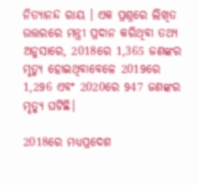ନିତ୍ୟାନନ୍ଦ ରାୟ । ଏକ ପ୍ରଶ୍ନରେ ଲିଖିତ ଉତ୍ତରରେ ମନ୍ତ୍ରୀ ପ୍ରଦାନ କରିଥିବା ତଥ୍ୟ ଅନୁସାରେ, 2018ରେ 1,365 ଜଣଙ୍କର ମୃତ୍ୟୁ ହୋଇଥିବାବେଳେ 2019ରେ 1,296 ଏବଂ 2020ରେ 947 ଜଣଙ୍କର ମୃତ୍ୟୁ ଘଟିଛି।

2018ରେ ମଧ୍ୟପ୍ରଦେଶ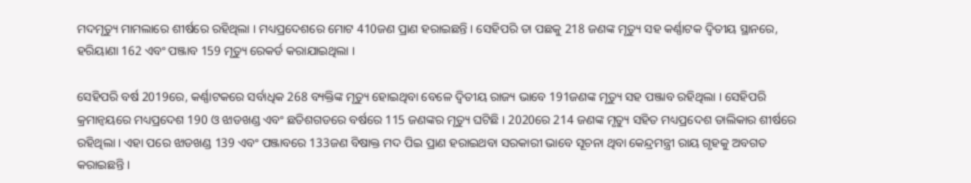ମଦମୃତ୍ୟୁ ମାମଲାରେ ଶୀର୍ଷରେ ରହିଥିଲା । ମଧ୍ୟପ୍ରଦେଶରେ ମୋଟ 410ଜଣ ପ୍ରାଣ ହରାଇଛନ୍ତି । ସେହିପରି ତା ପଛକୁ 218 ଜଣଙ୍କ ମୃତ୍ୟୁ ସହ କର୍ଣ୍ଣାଟକ ଦ୍ବିତୀୟ ସ୍ଥାନରେ, ହରିୟାଣା 162 ଏବଂ ପଞ୍ଜାବ 159 ମୃତ୍ୟୁ ରେକର୍ଡ କରାଯାଇଥିଲା ।

ସେହିପରି ବର୍ଷ 2019ରେ, କର୍ଣ୍ଣାଟକରେ ସର୍ବାଧିକ 268 ବ୍ୟକ୍ତିଙ୍କ ମୃତ୍ୟୁ ହୋଇଥିବା ବେଳେ ଦ୍ବିତୀୟ ରାଜ୍ୟ ଭାବେ 191ଜଣଙ୍କ ମୃତ୍ୟୁ ସହ ପଞ୍ଜାବ ରହିଥିଲା । ସେହିପରି କ୍ରମାନ୍ବୟରେ ମଧ୍ୟପ୍ରଦେଶ 190 ଓ ଝାଡଖଣ୍ଡ ଏବଂ ଛତିଶଗଡରେ ବର୍ଷରେ 115 ଜଣଙ୍କର ମୃତ୍ୟୁ ଘଟିଛି । 2020ରେ 214 ଜଣଙ୍କ ମୃତ୍ୟୁ ସହିତ ମଧ୍ୟପ୍ରଦେଶ ତାଲିକାର ଶୀର୍ଷରେ ରହିଥିଲା । ଏହା ପରେ ଝାଡଖଣ୍ଡ 139 ଏବଂ ପଞ୍ଜାବରେ 133ଜଣ ବିଷାକ୍ତ ମଦ ପିଇ ପ୍ରାଣ ହରାଇଥବା ସରକାରୀ ଭାବେ ସୂଚନା ଥିବା କେନ୍ଦ୍ରମନ୍ତ୍ରୀ ରାୟ ଗୃହକୁ ଅବଗତ କରାଇଛନ୍ତି ।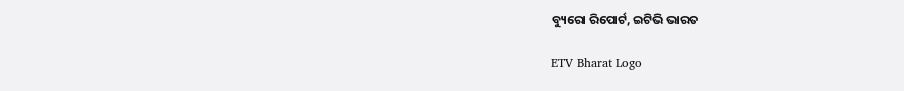ବ୍ୟୁରୋ ରିପୋର୍ଟ, ଇଟିଭି ଭାରତ

ETV Bharat Logo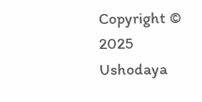Copyright © 2025 Ushodaya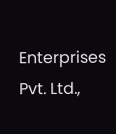Enterprises Pvt. Ltd.,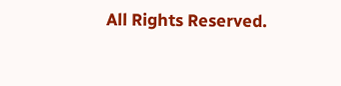All Rights Reserved.